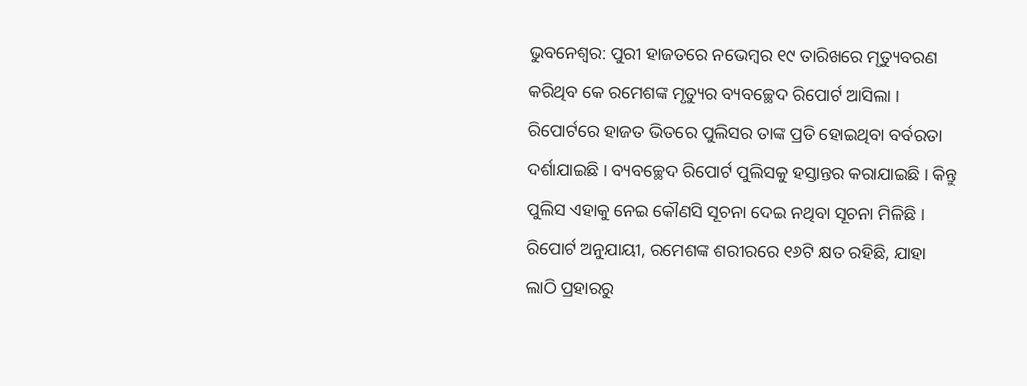ଭୁବନେଶ୍ୱର: ପୁରୀ ହାଜତରେ ନଭେମ୍ବର ୧୯ ତାରିଖରେ ମୃତ୍ୟୁବରଣ କରିଥିବ କେ ରମେଶଙ୍କ ମୃତ୍ୟୁର ବ୍ୟବଚ୍ଛେଦ ରିପୋର୍ଟ ଆସିଲା । ରିପୋର୍ଟରେ ହାଜତ ଭିତରେ ପୁଲିସର ତାଙ୍କ ପ୍ରତି ହୋଇଥିବା ବର୍ବରତା ଦର୍ଶାଯାଇଛି । ବ୍ୟବଚ୍ଛେଦ ରିପୋର୍ଟ ପୁଲିସକୁ ହସ୍ତାନ୍ତର କରାଯାଇଛି । କିନ୍ତୁ ପୁଲିସ ଏହାକୁ ନେଇ କୌଣସି ସୂଚନା ଦେଇ ନଥିବା ସୂଚନା ମିଳିଛି ।
ରିପୋର୍ଟ ଅନୁଯାୟୀ, ରମେଶଙ୍କ ଶରୀରରେ ୧୬ଟି କ୍ଷତ ରହିଛି, ଯାହା ଲାଠି ପ୍ରହାରରୁ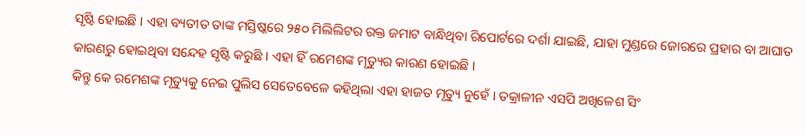ସୃଷ୍ଟି ହୋଇଛି । ଏହା ବ୍ୟତୀତ ତାଙ୍କ ମସ୍ତିଷ୍କରେ ୨୫୦ ମିଲିଲିଟର ରକ୍ତ ଜମାଟ ବାନ୍ଧିଥିବା ରିପୋର୍ଟରେ ଦର୍ଶା ଯାଇଛି, ଯାହା ମୁଣ୍ଡରେ ଜୋରରେ ପ୍ରହାର ବା ଆଘାତ କାରଣରୁ ହୋଇଥିବା ସନ୍ଦେହ ସୃଷ୍ଟି କରୁଛି । ଏହା ହିଁ ରମେଶଙ୍କ ମୃତ୍ୟୁର କାରଣ ହୋଇଛି ।
କିନ୍ତୁ କେ ରମେଶଙ୍କ ମୃତ୍ୟୁକୁ ନେଇ ପୁଲିସ ସେତେବେଳେ କହିଥିଲା ଏହା ହାଜତ ମୃତ୍ୟୁ ନୁହେଁ । ତକ୍ରାଳୀନ ଏସପି ଅଖିଳେଶ ସିଂ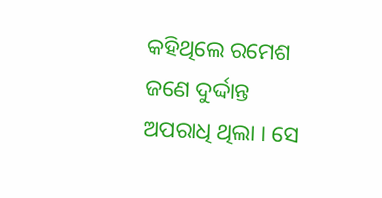କହିଥିଲେ ରମେଶ ଜଣେ ଦୁର୍ଦ୍ଦାନ୍ତ ଅପରାଧି ଥିଲା । ସେ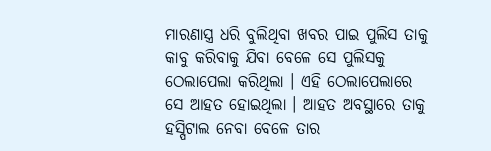ମାରଣାସ୍ତ୍ର ଧରି ବୁଲିଥିବା ଖବର ପାଇ ପୁଲିସ ତାକୁ କାବୁ କରିବାକୁ ଯିବା ବେଳେ ସେ ପୁଲିସକୁ ଠେଲାପେଲା କରିଥିଲା । ଏହି ଠେଲାପେଲାରେ ସେ ଆହତ ହୋଇଥିଲା । ଆହତ ଅବସ୍ଥାରେ ତାକୁ ହସ୍ପିଟାଲ ନେବା ବେଳେ ତାର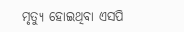ମୃତ୍ୟୁ ହୋଇଥିବା ଏସପି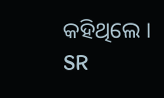କହିଥିଲେ ।
SR